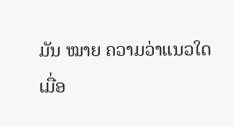ມັນ ໝາຍ ຄວາມວ່າແນວໃດເມື່ອ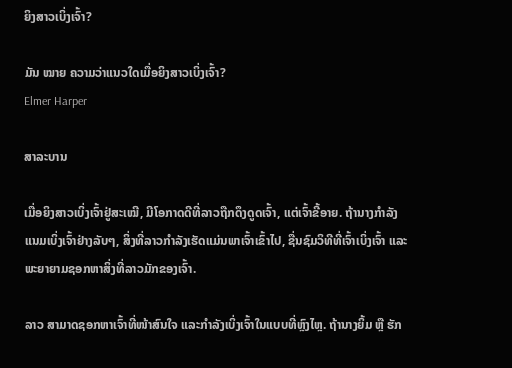ຍິງສາວເບິ່ງເຈົ້າ?

ມັນ ໝາຍ ຄວາມວ່າແນວໃດເມື່ອຍິງສາວເບິ່ງເຈົ້າ?
Elmer Harper

ສາລະບານ

ເມື່ອຍິງສາວເບິ່ງເຈົ້າຢູ່ສະເໝີ, ມີໂອກາດດີທີ່ລາວຖືກດຶງດູດເຈົ້າ, ແຕ່ເຈົ້າຂີ້ອາຍ. ຖ້ານາງກຳລັງແນມເບິ່ງເຈົ້າຢ່າງລັບໆ, ສິ່ງທີ່ລາວກຳລັງເຮັດແມ່ນພາເຈົ້າເຂົ້າໄປ, ຊື່ນຊົມວິທີທີ່ເຈົ້າເບິ່ງເຈົ້າ ແລະພະຍາຍາມຊອກຫາສິ່ງທີ່ລາວມັກຂອງເຈົ້າ.

ລາວ ສາມາດຊອກຫາເຈົ້າທີ່ໜ້າສົນໃຈ ແລະກຳລັງເບິ່ງເຈົ້າໃນແບບທີ່ຫຼົງໄຫຼ. ຖ້ານາງຍິ້ມ ຫຼື ຮັກ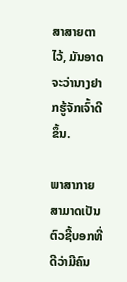ສາສາຍຕາໄວ້, ມັນອາດຈະວ່ານາງຢາກຮູ້ຈັກເຈົ້າດີຂຶ້ນ.

ພາສາກາຍສາມາດເປັນຕົວຊີ້ບອກທີ່ດີວ່າມີຄົນ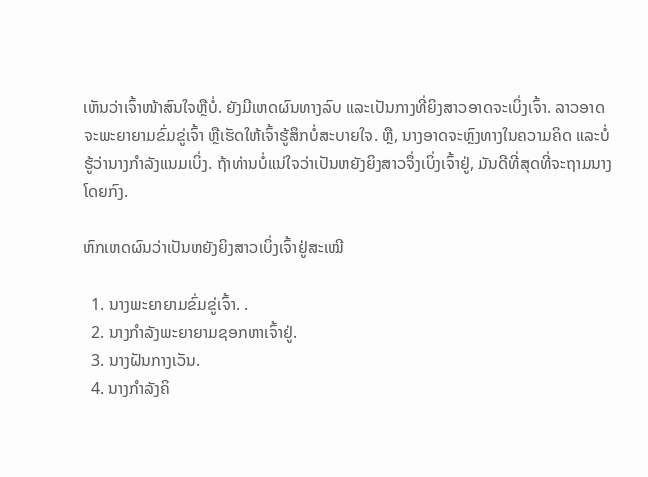ເຫັນວ່າເຈົ້າໜ້າສົນໃຈຫຼືບໍ່. ຍັງມີເຫດຜົນທາງລົບ ແລະເປັນກາງທີ່ຍິງສາວອາດຈະເບິ່ງເຈົ້າ. ລາວອາດຈະພະຍາຍາມຂົ່ມຂູ່ເຈົ້າ ຫຼືເຮັດໃຫ້ເຈົ້າຮູ້ສຶກບໍ່ສະບາຍໃຈ. ຫຼື, ນາງອາດຈະຫຼົງທາງໃນຄວາມຄິດ ແລະບໍ່ຮູ້ວ່ານາງກຳລັງແນມເບິ່ງ. ຖ້າທ່ານບໍ່ແນ່ໃຈວ່າເປັນຫຍັງຍິງສາວຈຶ່ງເບິ່ງເຈົ້າຢູ່, ມັນດີທີ່ສຸດທີ່ຈະຖາມນາງໂດຍກົງ.

ຫົກເຫດຜົນວ່າເປັນຫຍັງຍິງສາວເບິ່ງເຈົ້າຢູ່ສະເໝີ

  1. ນາງພະຍາຍາມຂົ່ມຂູ່ເຈົ້າ. .
  2. ນາງກຳລັງພະຍາຍາມຊອກຫາເຈົ້າຢູ່.
  3. ນາງຝັນກາງເວັນ.
  4. ນາງກຳລັງຄິ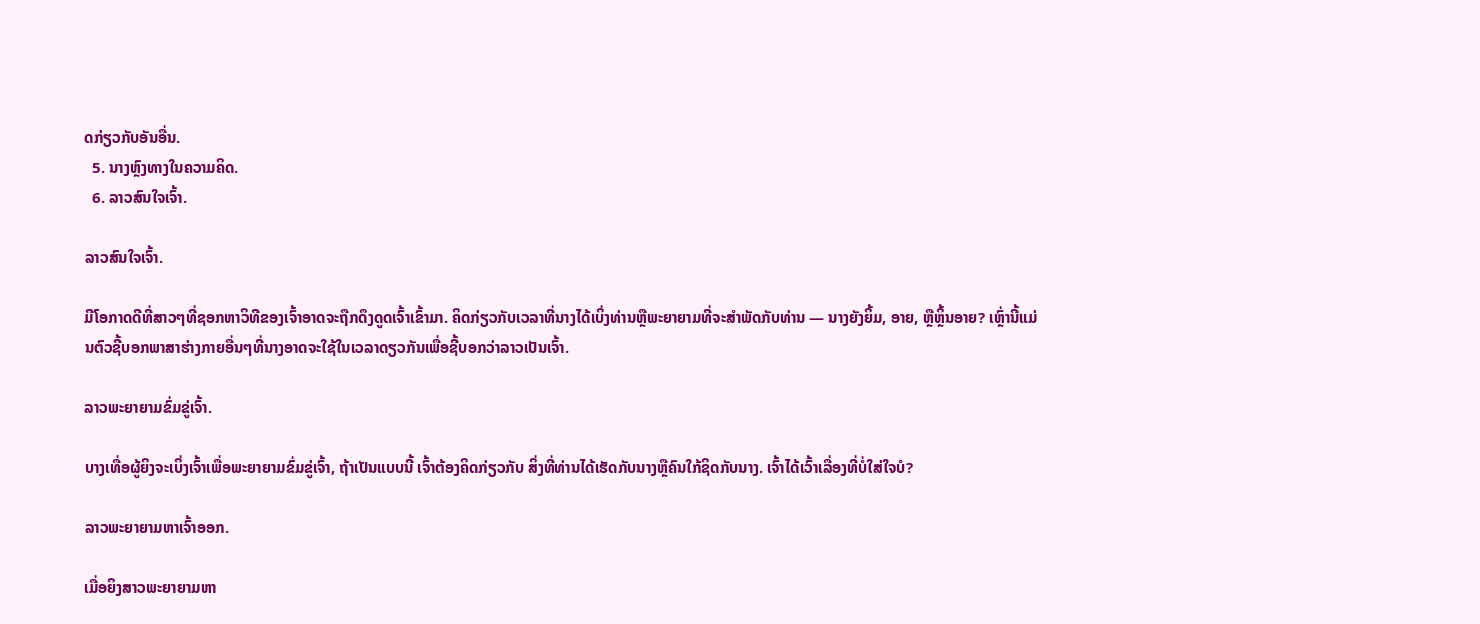ດກ່ຽວກັບອັນອື່ນ.
  5. ນາງຫຼົງທາງໃນຄວາມຄິດ.
  6. ລາວສົນໃຈເຈົ້າ.

ລາວສົນໃຈເຈົ້າ.

ມີໂອກາດດີທີ່ສາວໆທີ່ຊອກຫາວິທີຂອງເຈົ້າອາດຈະຖືກດຶງດູດເຈົ້າເຂົ້າມາ. ຄິດກ່ຽວກັບເວລາທີ່ນາງໄດ້ເບິ່ງທ່ານຫຼືພະຍາຍາມທີ່ຈະສໍາພັດກັບທ່ານ — ນາງຍັງຍິ້ມ, ອາຍ, ຫຼືຫຼິ້ນອາຍ? ເຫຼົ່ານີ້ແມ່ນຕົວຊີ້ບອກພາສາຮ່າງກາຍອື່ນໆທີ່ນາງອາດຈະໃຊ້ໃນເວລາດຽວກັນເພື່ອຊີ້ບອກວ່າລາວເປັນເຈົ້າ.

ລາວພະຍາຍາມຂົ່ມຂູ່ເຈົ້າ.

ບາງເທື່ອຜູ້ຍິງຈະເບິ່ງເຈົ້າເພື່ອພະຍາຍາມຂົ່ມຂູ່ເຈົ້າ, ຖ້າເປັນແບບນີ້ ເຈົ້າຕ້ອງຄິດກ່ຽວກັບ ສິ່ງທີ່ທ່ານໄດ້ເຮັດກັບນາງຫຼືຄົນໃກ້ຊິດກັບນາງ. ເຈົ້າໄດ້ເວົ້າເລື່ອງທີ່ບໍ່ໃສ່ໃຈບໍ?

ລາວພະຍາຍາມຫາເຈົ້າອອກ.

ເມື່ອຍິງສາວພະຍາຍາມຫາ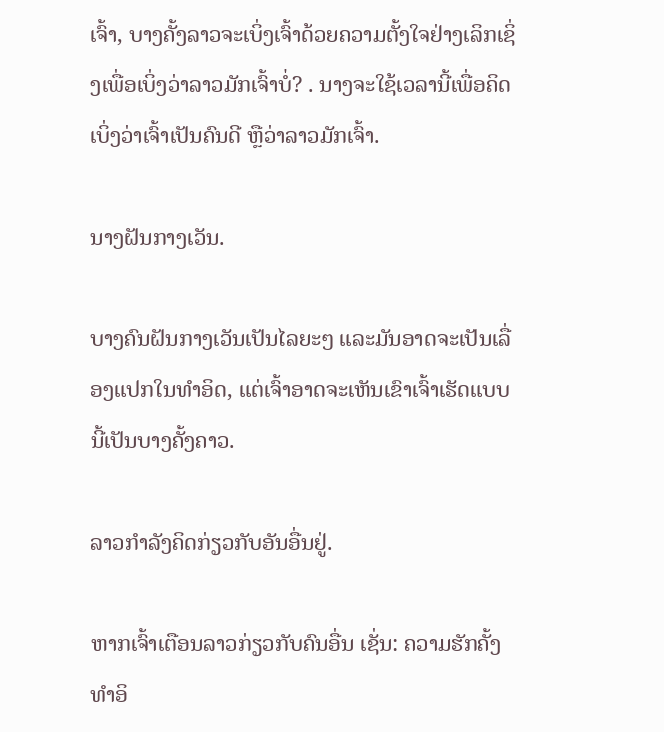ເຈົ້າ, ບາງຄັ້ງລາວຈະເບິ່ງເຈົ້າດ້ວຍຄວາມຕັ້ງໃຈຢ່າງເລິກເຊິ່ງເພື່ອເບິ່ງວ່າລາວມັກເຈົ້າບໍ່? . ນາງຈະໃຊ້ເວລານີ້ເພື່ອຄິດເບິ່ງວ່າເຈົ້າເປັນຄົນດີ ຫຼືວ່າລາວມັກເຈົ້າ.

ນາງຝັນກາງເວັນ.

ບາງຄົນຝັນກາງເວັນເປັນໄລຍະໆ ແລະມັນອາດຈະເປັນເລື່ອງແປກໃນທຳອິດ, ແຕ່ເຈົ້າອາດຈະເຫັນເຂົາເຈົ້າເຮັດແບບນີ້ເປັນບາງຄັ້ງຄາວ.

ລາວກຳລັງຄິດກ່ຽວກັບອັນອື່ນຢູ່.

ຫາກເຈົ້າເຕືອນລາວກ່ຽວກັບຄົນອື່ນ ເຊັ່ນ: ຄວາມຮັກຄັ້ງທຳອິ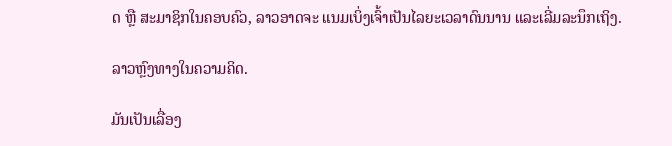ດ ຫຼື ສະມາຊິກໃນຄອບຄົວ, ລາວອາດຈະ ແນມເບິ່ງເຈົ້າເປັນໄລຍະເວລາດົນນານ ແລະເລີ່ມລະນຶກເຖິງ.

ລາວຫຼົງທາງໃນຄວາມຄິດ.

ມັນເປັນເລື່ອງ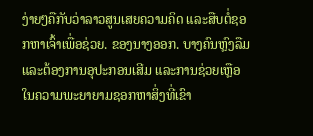ງ່າຍໆຄືກັບວ່າລາວສູນເສຍຄວາມຄິດ ແລະສືບຕໍ່ຊອກຫາເຈົ້າເພື່ອຊ່ວຍ. ຂອງນາງອອກ. ບາງຄົນຫຼົງລືມ ແລະຕ້ອງການອຸປະກອນເສີມ ແລະການຊ່ວຍເຫຼືອໃນຄວາມພະຍາຍາມຊອກຫາສິ່ງທີ່ເຂົາ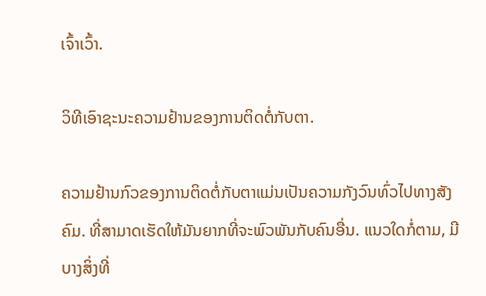ເຈົ້າເວົ້າ.

ວິທີເອົາຊະນະຄວາມຢ້ານຂອງການຕິດຕໍ່ກັບຕາ.

ຄວາມຢ້ານກົວຂອງການຕິດຕໍ່ກັບຕາແມ່ນເປັນຄວາມກັງວົນທົ່ວໄປທາງສັງຄົມ. ທີ່ສາມາດເຮັດໃຫ້ມັນຍາກທີ່ຈະພົວພັນກັບຄົນອື່ນ. ແນວໃດກໍ່ຕາມ, ມີບາງສິ່ງທີ່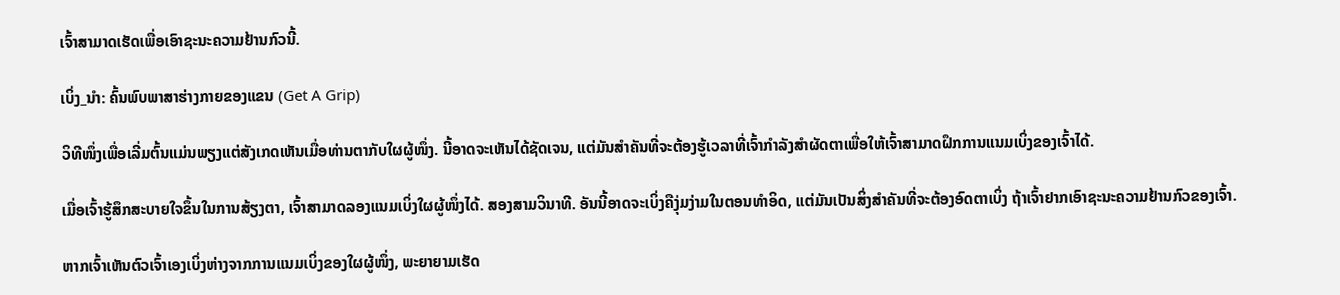ເຈົ້າສາມາດເຮັດເພື່ອເອົາຊະນະຄວາມຢ້ານກົວນີ້.

ເບິ່ງ_ນຳ: ຄົ້ນພົບພາສາຮ່າງກາຍຂອງແຂນ (Get A Grip)

ວິທີໜຶ່ງເພື່ອເລີ່ມຕົ້ນແມ່ນພຽງແຕ່ສັງເກດເຫັນເມື່ອທ່ານຕາກັບໃຜຜູ້ໜຶ່ງ. ນີ້ອາດຈະເຫັນໄດ້ຊັດເຈນ, ແຕ່ມັນສຳຄັນທີ່ຈະຕ້ອງຮູ້ເວລາທີ່ເຈົ້າກຳລັງສຳຜັດຕາເພື່ອໃຫ້ເຈົ້າສາມາດຝຶກການແນມເບິ່ງຂອງເຈົ້າໄດ້.

ເມື່ອເຈົ້າຮູ້ສຶກສະບາຍໃຈຂຶ້ນໃນການສ້ຽງຕາ, ເຈົ້າສາມາດລອງແນມເບິ່ງໃຜຜູ້ໜຶ່ງໄດ້. ສອງສາມວິນາທີ. ອັນນີ້ອາດຈະເບິ່ງຄືງຸ່ມງ່າມໃນຕອນທຳອິດ, ແຕ່ມັນເປັນສິ່ງສຳຄັນທີ່ຈະຕ້ອງອົດຕາເບິ່ງ ຖ້າເຈົ້າຢາກເອົາຊະນະຄວາມຢ້ານກົວຂອງເຈົ້າ.

ຫາກເຈົ້າເຫັນຕົວເຈົ້າເອງເບິ່ງຫ່າງຈາກການແນມເບິ່ງຂອງໃຜຜູ້ໜຶ່ງ, ພະຍາຍາມເຮັດ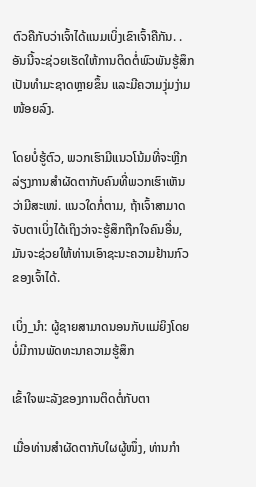ຕົວຄືກັບວ່າເຈົ້າໄດ້ແນມເບິ່ງເຂົາເຈົ້າຄືກັນ. . ອັນນີ້ຈະຊ່ວຍເຮັດໃຫ້ການຕິດຕໍ່ພົວພັນຮູ້ສຶກເປັນທຳມະຊາດຫຼາຍຂຶ້ນ ແລະມີຄວາມງຸ່ມງ່າມໜ້ອຍລົງ.

ໂດຍບໍ່ຮູ້ຕົວ, ພວກເຮົາມີແນວໂນ້ມທີ່ຈະຫຼີກລ່ຽງການສຳຜັດຕາກັບຄົນທີ່ພວກເຮົາເຫັນວ່າມີສະເໜ່. ແນວໃດກໍ່ຕາມ, ຖ້າເຈົ້າສາມາດຈັບຕາເບິ່ງໄດ້ເຖິງວ່າຈະຮູ້ສຶກຖືກໃຈຄົນອື່ນ, ມັນຈະຊ່ວຍໃຫ້ທ່ານເອົາຊະນະຄວາມຢ້ານກົວຂອງເຈົ້າໄດ້.

ເບິ່ງ_ນຳ: ຜູ້ຊາຍສາມາດນອນກັບແມ່ຍິງໂດຍບໍ່ມີການພັດທະນາຄວາມຮູ້ສຶກ

ເຂົ້າໃຈພະລັງຂອງການຕິດຕໍ່ກັບຕາ

ເມື່ອທ່ານສຳຜັດຕາກັບໃຜຜູ້ໜຶ່ງ, ທ່ານກໍາ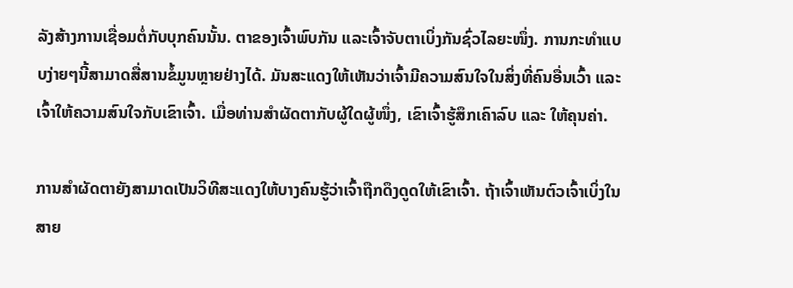ລັງສ້າງການເຊື່ອມຕໍ່ກັບບຸກຄົນນັ້ນ. ຕາຂອງເຈົ້າພົບກັນ ແລະເຈົ້າຈັບຕາເບິ່ງກັນຊົ່ວໄລຍະໜຶ່ງ. ການກະທຳແບບງ່າຍໆນີ້ສາມາດສື່ສານຂໍ້ມູນຫຼາຍຢ່າງໄດ້. ມັນສະແດງໃຫ້ເຫັນວ່າເຈົ້າມີຄວາມສົນໃຈໃນສິ່ງທີ່ຄົນອື່ນເວົ້າ ແລະເຈົ້າໃຫ້ຄວາມສົນໃຈກັບເຂົາເຈົ້າ. ເມື່ອທ່ານສຳຜັດຕາກັບຜູ້ໃດຜູ້ໜຶ່ງ, ເຂົາເຈົ້າຮູ້ສຶກເຄົາລົບ ແລະ ໃຫ້ຄຸນຄ່າ.

ການສຳຜັດຕາຍັງສາມາດເປັນວິທີສະແດງໃຫ້ບາງຄົນຮູ້ວ່າເຈົ້າຖືກດຶງດູດໃຫ້ເຂົາເຈົ້າ. ຖ້າເຈົ້າເຫັນຕົວເຈົ້າເບິ່ງໃນສາຍ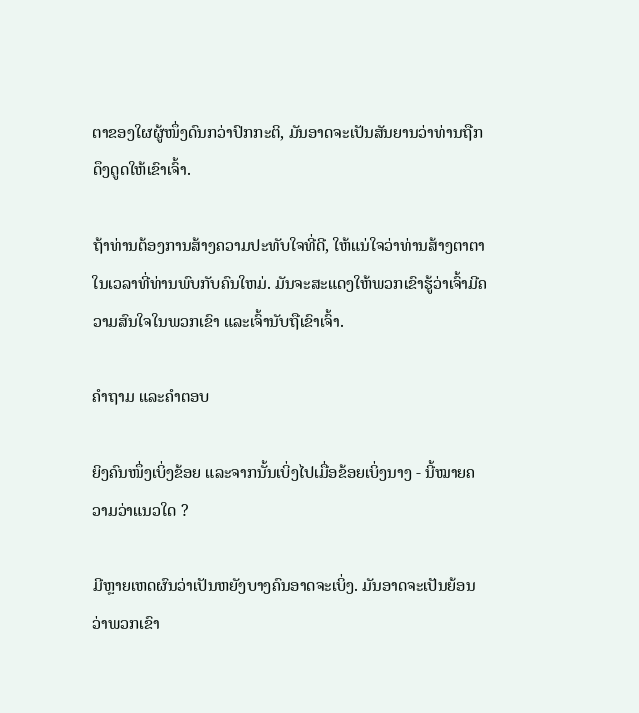ຕາຂອງໃຜຜູ້ໜຶ່ງດົນກວ່າປົກກະຕິ, ມັນອາດຈະເປັນສັນຍານວ່າທ່ານຖືກດຶງດູດໃຫ້ເຂົາເຈົ້າ.

ຖ້າທ່ານຕ້ອງການສ້າງຄວາມປະທັບໃຈທີ່ດີ, ໃຫ້ແນ່ໃຈວ່າທ່ານສ້າງຕາຕາໃນເວລາທີ່ທ່ານພົບກັບຄົນໃຫມ່. ມັນຈະສະແດງໃຫ້ພວກເຂົາຮູ້ວ່າເຈົ້າມີຄວາມສົນໃຈໃນພວກເຂົາ ແລະເຈົ້ານັບຖືເຂົາເຈົ້າ.

ຄຳຖາມ ແລະຄຳຕອບ

ຍິງຄົນໜຶ່ງເບິ່ງຂ້ອຍ ແລະຈາກນັ້ນເບິ່ງໄປເມື່ອຂ້ອຍເບິ່ງນາງ - ນີ້ໝາຍຄວາມວ່າແນວໃດ ?

ມີຫຼາຍເຫດຜົນວ່າເປັນຫຍັງບາງຄົນອາດຈະເບິ່ງ. ມັນອາດຈະເປັນຍ້ອນວ່າພວກເຂົາ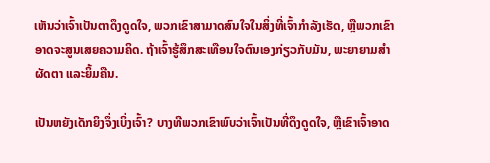ເຫັນວ່າເຈົ້າເປັນຕາດຶງດູດໃຈ, ພວກເຂົາສາມາດສົນໃຈໃນສິ່ງທີ່ເຈົ້າກໍາລັງເຮັດ, ຫຼືພວກເຂົາອາດຈະສູນເສຍຄວາມຄິດ. ຖ້າເຈົ້າຮູ້ສຶກສະເທືອນໃຈຕົນເອງກ່ຽວກັບມັນ, ພະຍາຍາມສຳຜັດຕາ ແລະຍິ້ມຄືນ.

ເປັນຫຍັງເດັກຍິງຈຶ່ງເບິ່ງເຈົ້າ? ບາງທີພວກເຂົາພົບວ່າເຈົ້າເປັນທີ່ດຶງດູດໃຈ, ຫຼືເຂົາເຈົ້າອາດ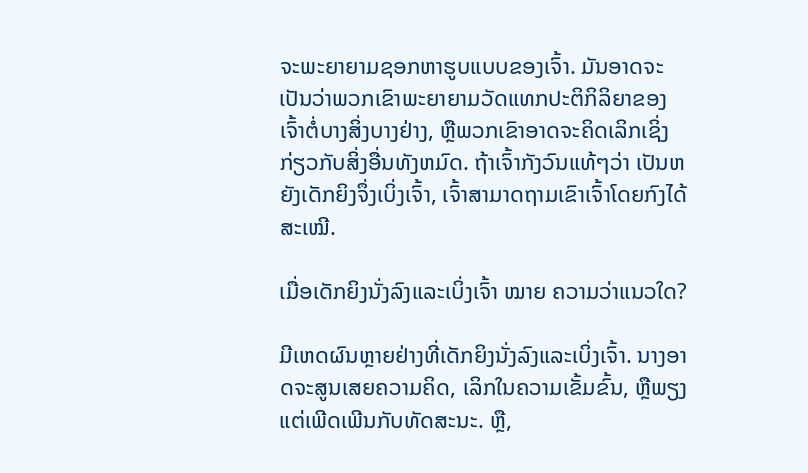ຈະພະຍາຍາມຊອກຫາຮູບແບບຂອງເຈົ້າ. ມັນອາດຈະເປັນວ່າພວກເຂົາພະຍາຍາມວັດແທກປະຕິກິລິຍາຂອງເຈົ້າຕໍ່ບາງສິ່ງບາງຢ່າງ, ຫຼືພວກເຂົາອາດຈະຄິດເລິກເຊິ່ງກ່ຽວກັບສິ່ງອື່ນທັງຫມົດ. ຖ້າເຈົ້າກັງວົນແທ້ໆວ່າ ເປັນຫຍັງເດັກຍິງຈຶ່ງເບິ່ງເຈົ້າ, ເຈົ້າສາມາດຖາມເຂົາເຈົ້າໂດຍກົງໄດ້ສະເໝີ.

ເມື່ອເດັກຍິງນັ່ງລົງແລະເບິ່ງເຈົ້າ ໝາຍ ຄວາມວ່າແນວໃດ?

ມີເຫດຜົນຫຼາຍຢ່າງທີ່ເດັກຍິງນັ່ງລົງແລະເບິ່ງເຈົ້າ. ນາງອາດຈະສູນເສຍຄວາມຄິດ, ເລິກໃນຄວາມເຂັ້ມຂົ້ນ, ຫຼືພຽງແຕ່ເພີດເພີນກັບທັດສະນະ. ຫຼື,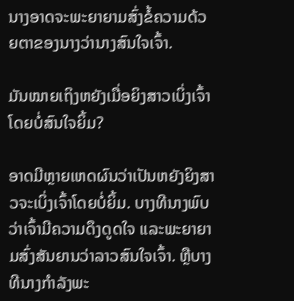ນາງອາດຈະພະຍາຍາມສົ່ງຂໍ້ຄວາມດ້ວຍຕາຂອງນາງວ່ານາງສົນໃຈເຈົ້າ.

ມັນໝາຍເຖິງຫຍັງເມື່ອຍິງສາວເບິ່ງເຈົ້າໂດຍບໍ່ສົນໃຈຍິ້ມ?

ອາດມີຫຼາຍເຫດຜົນວ່າເປັນຫຍັງຍິງສາວຈະເບິ່ງເຈົ້າໂດຍບໍ່ຍິ້ມ. ບາງທີນາງພົບວ່າເຈົ້າມີຄວາມດຶງດູດໃຈ ແລະພະຍາຍາມສົ່ງສັນຍານວ່າລາວສົນໃຈເຈົ້າ. ຫຼືບາງທີນາງກໍາລັງພະ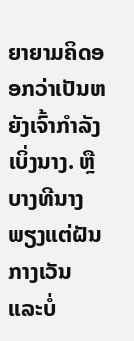ຍາຍາມຄິດອອກວ່າເປັນຫຍັງເຈົ້າກໍາລັງເບິ່ງນາງ. ຫຼືບາງທີນາງພຽງແຕ່ຝັນກາງເວັນ ແລະບໍ່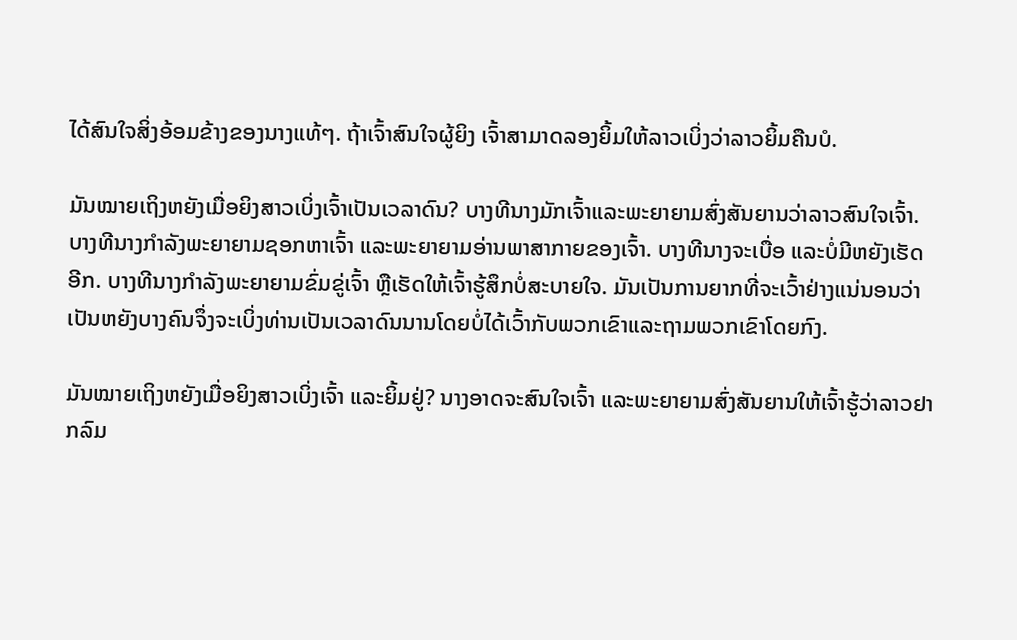ໄດ້ສົນໃຈສິ່ງອ້ອມຂ້າງຂອງນາງແທ້ໆ. ຖ້າເຈົ້າສົນໃຈຜູ້ຍິງ ເຈົ້າສາມາດລອງຍິ້ມໃຫ້ລາວເບິ່ງວ່າລາວຍິ້ມຄືນບໍ.

ມັນໝາຍເຖິງຫຍັງເມື່ອຍິງສາວເບິ່ງເຈົ້າເປັນເວລາດົນ? ບາງທີນາງມັກເຈົ້າແລະພະຍາຍາມສົ່ງສັນຍານວ່າລາວສົນໃຈເຈົ້າ. ບາງທີນາງກຳລັງພະຍາຍາມຊອກຫາເຈົ້າ ແລະພະຍາຍາມອ່ານພາສາກາຍຂອງເຈົ້າ. ບາງທີນາງຈະເບື່ອ ແລະບໍ່ມີຫຍັງເຮັດອີກ. ບາງທີນາງກຳລັງພະຍາຍາມຂົ່ມຂູ່ເຈົ້າ ຫຼືເຮັດໃຫ້ເຈົ້າຮູ້ສຶກບໍ່ສະບາຍໃຈ. ມັນເປັນການຍາກທີ່ຈະເວົ້າຢ່າງແນ່ນອນວ່າເປັນຫຍັງບາງຄົນຈຶ່ງຈະເບິ່ງທ່ານເປັນເວລາດົນນານໂດຍບໍ່ໄດ້ເວົ້າກັບພວກເຂົາແລະຖາມພວກເຂົາໂດຍກົງ.

ມັນໝາຍເຖິງຫຍັງເມື່ອຍິງສາວເບິ່ງເຈົ້າ ແລະຍິ້ມຢູ່? ນາງອາດຈະສົນໃຈເຈົ້າ ແລະພະຍາຍາມສົ່ງສັນຍານໃຫ້ເຈົ້າຮູ້ວ່າລາວຢາກລົມ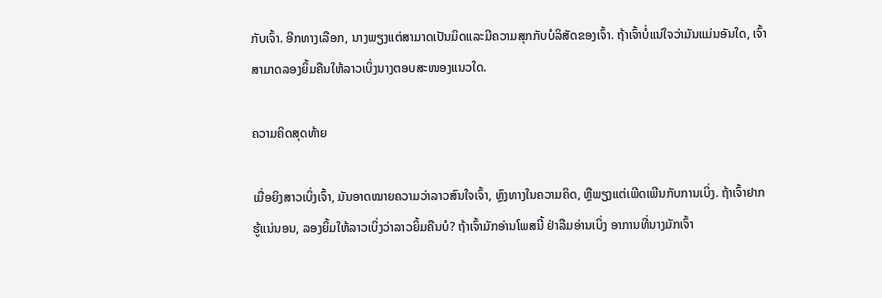ກັບເຈົ້າ. ອີກທາງເລືອກ, ນາງພຽງແຕ່ສາມາດເປັນມິດແລະມີຄວາມສຸກກັບບໍລິສັດຂອງເຈົ້າ. ຖ້າເຈົ້າບໍ່ແນ່ໃຈວ່າມັນແມ່ນອັນໃດ, ເຈົ້າສາມາດລອງຍິ້ມຄືນໃຫ້ລາວເບິ່ງນາງຕອບສະໜອງແນວໃດ.

ຄວາມຄິດສຸດທ້າຍ

ເມື່ອຍິງສາວເບິ່ງເຈົ້າ, ມັນອາດໝາຍຄວາມວ່າລາວສົນໃຈເຈົ້າ, ຫຼົງທາງໃນຄວາມຄິດ, ຫຼືພຽງແຕ່ເພີດເພີນກັບການເບິ່ງ. ຖ້າເຈົ້າຢາກຮູ້ແນ່ນອນ, ລອງຍິ້ມໃຫ້ລາວເບິ່ງວ່າລາວຍິ້ມຄືນບໍ? ຖ້າເຈົ້າມັກອ່ານໂພສນີ້ ຢ່າລືມອ່ານເບິ່ງ ອາການທີ່ນາງມັກເຈົ້າ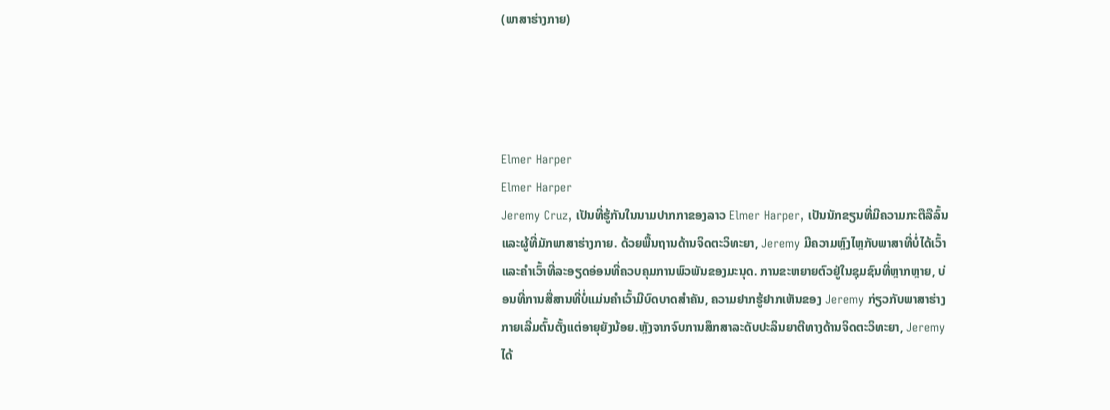(ພາສາຮ່າງກາຍ)




Elmer Harper
Elmer Harper
Jeremy Cruz, ເປັນທີ່ຮູ້ກັນໃນນາມປາກກາຂອງລາວ Elmer Harper, ເປັນນັກຂຽນທີ່ມີຄວາມກະຕືລືລົ້ນແລະຜູ້ທີ່ມັກພາສາຮ່າງກາຍ. ດ້ວຍພື້ນຖານດ້ານຈິດຕະວິທະຍາ, Jeremy ມີຄວາມຫຼົງໄຫຼກັບພາສາທີ່ບໍ່ໄດ້ເວົ້າ ແລະຄຳເວົ້າທີ່ລະອຽດອ່ອນທີ່ຄວບຄຸມການພົວພັນຂອງມະນຸດ. ການຂະຫຍາຍຕົວຢູ່ໃນຊຸມຊົນທີ່ຫຼາກຫຼາຍ, ບ່ອນທີ່ການສື່ສານທີ່ບໍ່ແມ່ນຄໍາເວົ້າມີບົດບາດສໍາຄັນ, ຄວາມຢາກຮູ້ຢາກເຫັນຂອງ Jeremy ກ່ຽວກັບພາສາຮ່າງກາຍເລີ່ມຕົ້ນຕັ້ງແຕ່ອາຍຸຍັງນ້ອຍ.ຫຼັງຈາກຈົບການສຶກສາລະດັບປະລິນຍາຕີທາງດ້ານຈິດຕະວິທະຍາ, Jeremy ໄດ້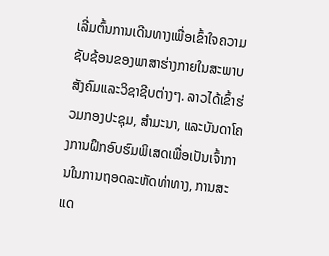ເລີ່ມຕົ້ນການເດີນທາງເພື່ອເຂົ້າໃຈຄວາມຊັບຊ້ອນຂອງພາສາຮ່າງກາຍໃນສະພາບສັງຄົມແລະວິຊາຊີບຕ່າງໆ. ລາວໄດ້ເຂົ້າຮ່ວມກອງປະຊຸມ, ສຳມະນາ, ແລະບັນດາໂຄງການຝຶກອົບຮົມພິເສດເພື່ອເປັນເຈົ້າການໃນການຖອດລະຫັດທ່າທາງ, ການສະແດ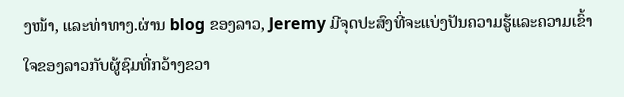ງໜ້າ, ແລະທ່າທາງ.ຜ່ານ blog ຂອງລາວ, Jeremy ມີຈຸດປະສົງທີ່ຈະແບ່ງປັນຄວາມຮູ້ແລະຄວາມເຂົ້າໃຈຂອງລາວກັບຜູ້ຊົມທີ່ກວ້າງຂວາ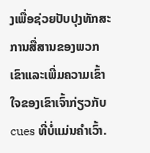ງເພື່ອຊ່ວຍປັບປຸງທັກສະການສື່ສານຂອງພວກເຂົາແລະເພີ່ມຄວາມເຂົ້າໃຈຂອງເຂົາເຈົ້າກ່ຽວກັບ cues ທີ່ບໍ່ແມ່ນຄໍາເວົ້າ.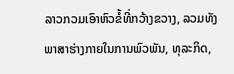ລາວກວມເອົາຫົວຂໍ້ທີ່ກວ້າງຂວາງ, ລວມທັງພາສາຮ່າງກາຍໃນການພົວພັນ, ທຸລະກິດ,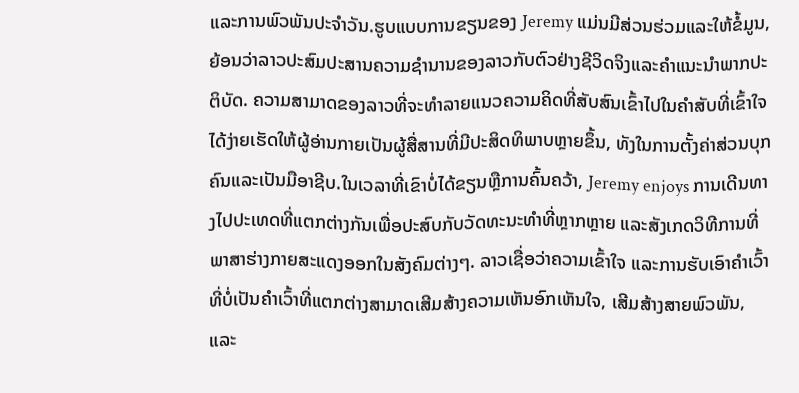ແລະການພົວພັນປະຈໍາວັນ.ຮູບແບບການຂຽນຂອງ Jeremy ແມ່ນມີສ່ວນຮ່ວມແລະໃຫ້ຂໍ້ມູນ, ຍ້ອນວ່າລາວປະສົມປະສານຄວາມຊໍານານຂອງລາວກັບຕົວຢ່າງຊີວິດຈິງແລະຄໍາແນະນໍາພາກປະຕິບັດ. ຄວາມສາມາດຂອງລາວທີ່ຈະທໍາລາຍແນວຄວາມຄິດທີ່ສັບສົນເຂົ້າໄປໃນຄໍາສັບທີ່ເຂົ້າໃຈໄດ້ງ່າຍເຮັດໃຫ້ຜູ້ອ່ານກາຍເປັນຜູ້ສື່ສານທີ່ມີປະສິດທິພາບຫຼາຍຂຶ້ນ, ທັງໃນການຕັ້ງຄ່າສ່ວນບຸກຄົນແລະເປັນມືອາຊີບ.ໃນເວລາທີ່ເຂົາບໍ່ໄດ້ຂຽນຫຼືການຄົ້ນຄວ້າ, Jeremy enjoys ການເດີນທາງໄປປະເທດທີ່ແຕກຕ່າງກັນເພື່ອປະສົບກັບວັດທະນະທໍາທີ່ຫຼາກຫຼາຍ ແລະສັງເກດວິທີການທີ່ພາສາຮ່າງກາຍສະແດງອອກໃນສັງຄົມຕ່າງໆ. ລາວເຊື່ອວ່າຄວາມເຂົ້າໃຈ ແລະການຮັບເອົາຄຳເວົ້າທີ່ບໍ່ເປັນຄຳເວົ້າທີ່ແຕກຕ່າງສາມາດເສີມສ້າງຄວາມເຫັນອົກເຫັນໃຈ, ເສີມສ້າງສາຍພົວພັນ, ແລະ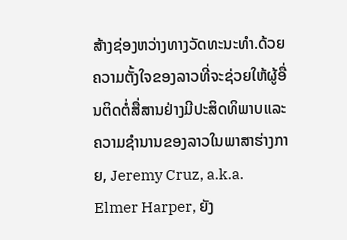ສ້າງຊ່ອງຫວ່າງທາງວັດທະນະທໍາ.ດ້ວຍຄວາມຕັ້ງໃຈຂອງລາວທີ່ຈະຊ່ວຍໃຫ້ຜູ້ອື່ນຕິດຕໍ່ສື່ສານຢ່າງມີປະສິດທິພາບແລະຄວາມຊໍານານຂອງລາວໃນພາສາຮ່າງກາຍ, Jeremy Cruz, a.k.a. Elmer Harper, ຍັງ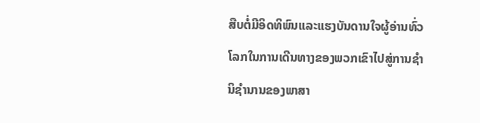ສືບຕໍ່ມີອິດທິພົນແລະແຮງບັນດານໃຈຜູ້ອ່ານທົ່ວໂລກໃນການເດີນທາງຂອງພວກເຂົາໄປສູ່ການຊໍານິຊໍານານຂອງພາສາ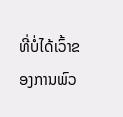ທີ່ບໍ່ໄດ້ເວົ້າຂອງການພົວ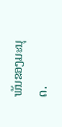ພັນຂອງມະນຸດ.